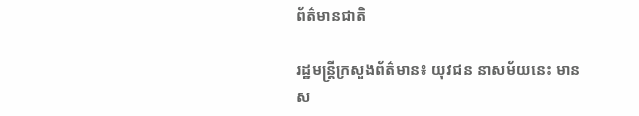ព័ត៌មានជាតិ

រដ្ឋមន្រ្តីក្រសួងព័ត៌មាន៖ យុវជន នាសម័យនេះ មានស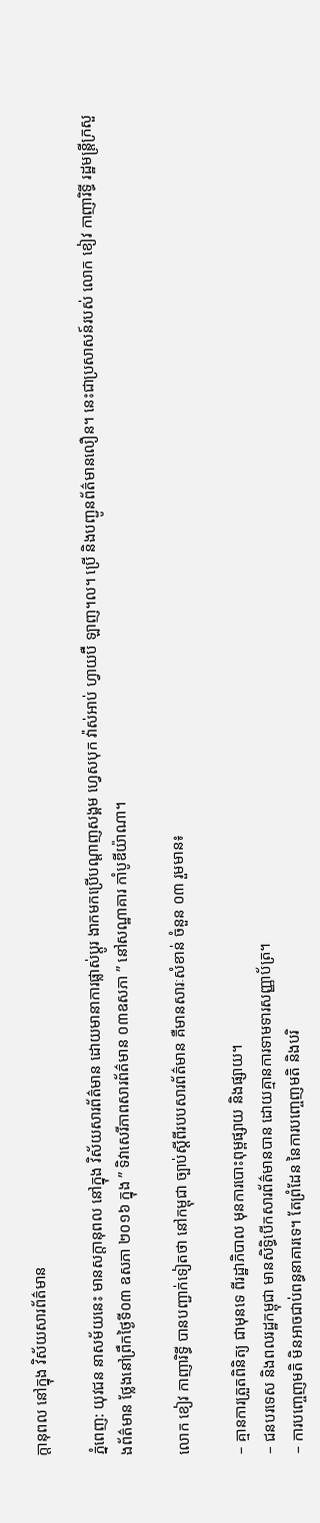ក្តានុពល នៅក្នុង វិស័យសារព័ត៌មាន

ភ្នំពេញ: យុវជន នាសម័យនេះ មានសក្តានុពល នៅក្នុង វិស័យសារព័ត៌មាន ដោយមានាការផ្លាស់ប្តូរ ងាកមកប្រើបណ្តាញសង្គម ហ្វេសបុក វ៉ាស់អាប់ ហ្វាយប៊ឺ ឡាញ។ល។ ប្រើ និងបញ្ជូនព័ត៌មានលឿន។ នេះជាប្រសាសន៍របស់ លោក ខៀវ កាញារិទ្ធី រដ្ឋមន្ត្រីក្រសួងព័ត៌មាន ថ្លែងនៅព្រឹកថ្ងៃទី០៣ ឧសភា ២០១៦ ក្នុង ” ទិវាសេរីភាពសារព័ត៌មាន ០៣ឧសភា ” នៅសណ្ឋាគារ កាំបូឌីយ៉ាណា។

លោក ខៀវ កាញារិទ្ធី បានបញ្ជាក់ទៀតថា នៅកម្ពុជា ច្បាប់ស្តីពីរបបសារព័ត៌មាន គឺមានសារៈសំខាន់ ចំនួន ០៣ រួមមាន៖

– គ្មានការត្រួតពិនិត្យ ជាមុនទេ ពីរដ្ឋាភិបាល មុនការបោះពុម្ពផ្សាយ និងផ្សាយ។
– ជនបរទេស និងពលរដ្ឋកម្ពុជា មានសិទ្ធិបើកសារព័ត៌មានបាន ដោយគ្មានការទាមទារសញ្ញាប័ត្រ។
– ការបញ្ចេញមតិ មិនអាចជាប់ពន្ធនាគារទេ។ តែព្រំដែន នៃការបញ្ចេញមតិ និងបរិ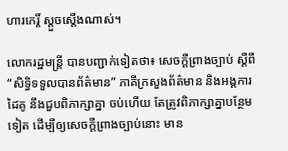ហារកេរ្តិ៍ ស្តួចស្តើងណាស់។

លោករដ្ឋមន្ត្រី បានបញ្ជាក់ទៀតថា៖ សេចក្តីព្រាងច្បាប់ ស្តីពី “សិទ្ធិទទួលបានព័ត៌មាន” ភាគីក្រសួងព័ត៌មាន និងអង្គការដៃគូ នឹងជួបពិភាក្សាគ្នា ចប់ហើយ តែត្រូវពិភាក្សាគ្នាបន្ថែមទៀត ដើម្បីឲ្យសេចក្តីព្រាងច្បាប់នោះ មាន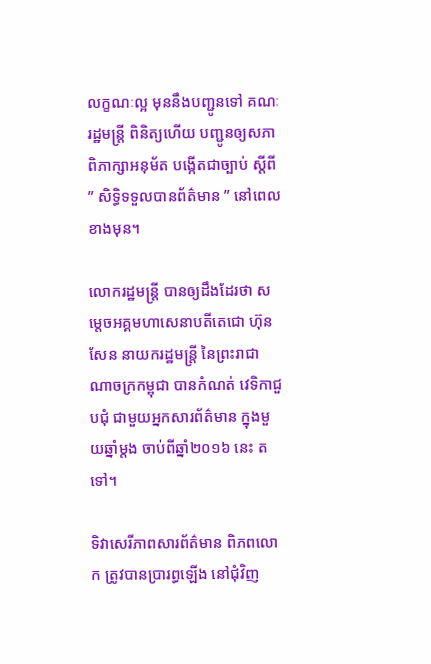លក្ខណៈល្អ មុននឹងបញ្ជូនទៅ គណៈរដ្ឋមន្ត្រី ពិនិត្យហើយ បញ្ជូនឲ្យសភាពិភាក្សាអនុម័ត បង្កើតជាច្បាប់ ស្តីពី ” សិទ្ធិទទួលបានព័ត៌មាន ” នៅពេលខាងមុន។

លោករដ្ឋមន្ត្រី បានឲ្យដឹងដែរថា សម្តេចអគ្គមហាសេនាបតីតេជោ ហ៊ុន សែន នាយករដ្ឋមន្ត្រី នៃព្រះរាជាណាចក្រកម្ពុជា បានកំណត់ វេទិកាជួបជុំ ជាមួយអ្នកសារព័ត៌មាន ក្នុងមួយឆ្នាំម្តង ចាប់ពីឆ្នាំ២០១៦ នេះ តទៅ។

ទិវាសេរីភាពសារព័ត៌មាន ពិភពលោក ត្រូវបានប្រារព្ធឡើង នៅជុំវិញ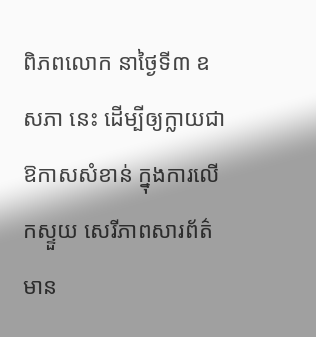ពិភពលោក នាថ្ងៃទី៣ ឧសភា នេះ ដើម្បីឲ្យក្លាយជា ឱកាសសំខាន់ ក្នុងការលើកស្ទួយ សេរីភាពសារព័ត៌មាន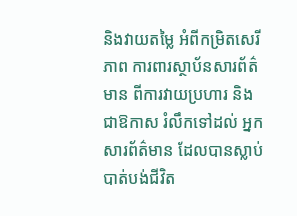និងវាយតម្លៃ អំពីកម្រិតសេរីភាព ការពារស្ថាប័នសារព័ត៌មាន ពីការវាយប្រហារ និងជាឱកាស រំលឹកទៅដល់ អ្នកសារព័ត៌មាន ដែលបានស្លាប់បាត់បង់ជីវិត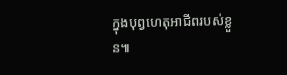ក្នុងបុព្វហេតុអាជីពរបស់ខ្លួន៕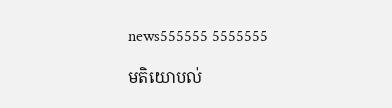news555555 5555555

មតិយោបល់